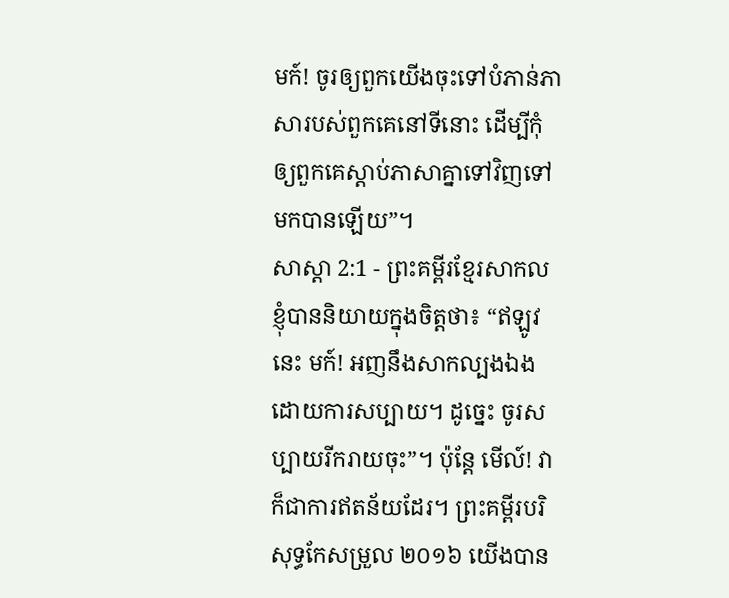មក៍! ចូរឲ្យពួកយើងចុះទៅបំភាន់ភាសារបស់ពួកគេនៅទីនោះ ដើម្បីកុំឲ្យពួកគេស្ដាប់ភាសាគ្នាទៅវិញទៅមកបានឡើយ”។
សាស្តា 2:1 - ព្រះគម្ពីរខ្មែរសាកល ខ្ញុំបាននិយាយក្នុងចិត្តថា៖ “ឥឡូវនេះ មក៍! អញនឹងសាកល្បងឯងដោយការសប្បាយ។ ដូច្នេះ ចូរសប្បាយរីករាយចុះ”។ ប៉ុន្តែ មើល៍! វាក៏ជាការឥតន័យដែរ។ ព្រះគម្ពីរបរិសុទ្ធកែសម្រួល ២០១៦ យើងបាន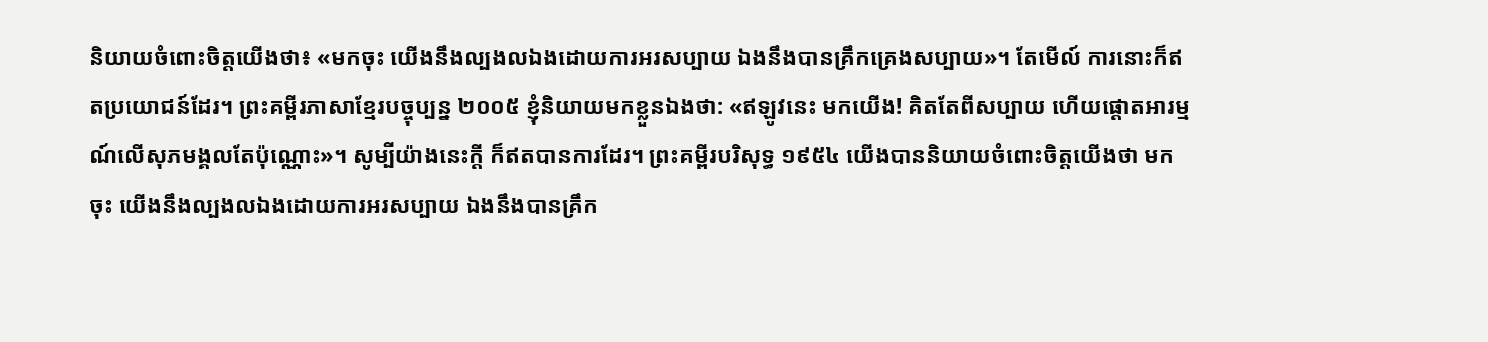និយាយចំពោះចិត្តយើងថា៖ «មកចុះ យើងនឹងល្បងលឯងដោយការអរសប្បាយ ឯងនឹងបានគ្រឹកគ្រេងសប្បាយ»។ តែមើល៍ ការនោះក៏ឥតប្រយោជន៍ដែរ។ ព្រះគម្ពីរភាសាខ្មែរបច្ចុប្បន្ន ២០០៥ ខ្ញុំនិយាយមកខ្លួនឯងថា: «ឥឡូវនេះ មកយើង! គិតតែពីសប្បាយ ហើយផ្ដោតអារម្មណ៍លើសុភមង្គលតែប៉ុណ្ណោះ»។ សូម្បីយ៉ាងនេះក្ដី ក៏ឥតបានការដែរ។ ព្រះគម្ពីរបរិសុទ្ធ ១៩៥៤ យើងបាននិយាយចំពោះចិត្តយើងថា មកចុះ យើងនឹងល្បងលឯងដោយការអរសប្បាយ ឯងនឹងបានគ្រឹក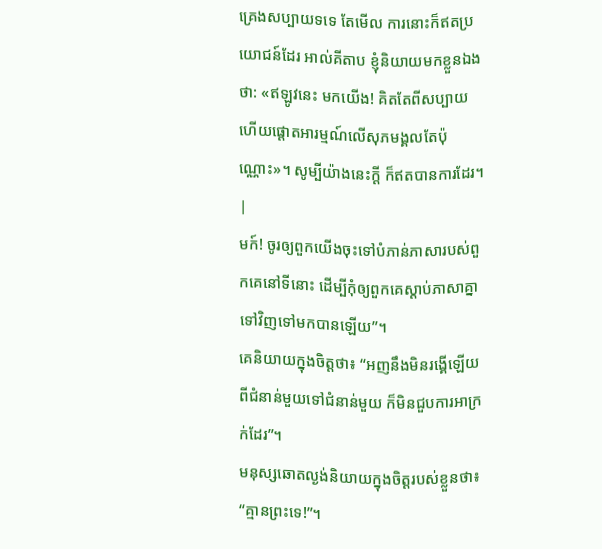គ្រេងសប្បាយទទេ តែមើល ការនោះក៏ឥតប្រយោជន៍ដែរ អាល់គីតាប ខ្ញុំនិយាយមកខ្លួនឯងថា: «ឥឡូវនេះ មកយើង! គិតតែពីសប្បាយ ហើយផ្ដោតអារម្មណ៍លើសុភមង្គលតែប៉ុណ្ណោះ»។ សូម្បីយ៉ាងនេះក្ដី ក៏ឥតបានការដែរ។ |
មក៍! ចូរឲ្យពួកយើងចុះទៅបំភាន់ភាសារបស់ពួកគេនៅទីនោះ ដើម្បីកុំឲ្យពួកគេស្ដាប់ភាសាគ្នាទៅវិញទៅមកបានឡើយ”។
គេនិយាយក្នុងចិត្តថា៖ “អញនឹងមិនរង្គើឡើយ ពីជំនាន់មួយទៅជំនាន់មួយ ក៏មិនជួបការអាក្រក់ដែរ”។
មនុស្សឆោតល្ងង់និយាយក្នុងចិត្តរបស់ខ្លួនថា៖ “គ្មានព្រះទេ!”។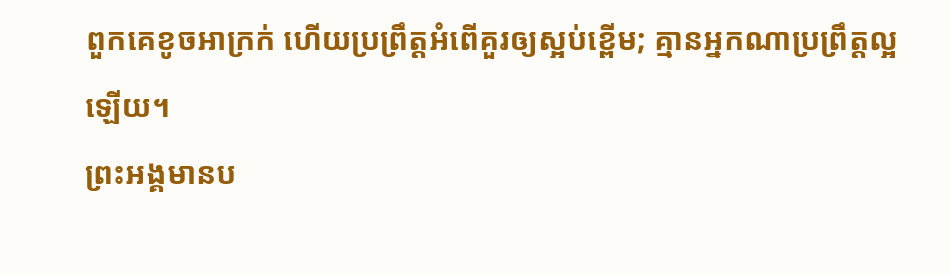ពួកគេខូចអាក្រក់ ហើយប្រព្រឹត្តអំពើគួរឲ្យស្អប់ខ្ពើម; គ្មានអ្នកណាប្រព្រឹត្តល្អឡើយ។
ព្រះអង្គមានប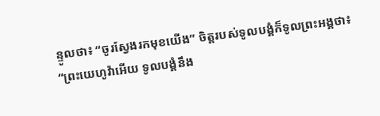ន្ទូលថា៖ “ចូរស្វែងរកមុខយើង” ចិត្តរបស់ទូលបង្គំក៏ទូលព្រះអង្គថា៖ “ព្រះយេហូវ៉ាអើយ ទូលបង្គំនឹង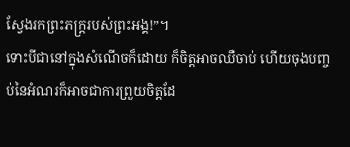ស្វែងរកព្រះភក្ត្ររបស់ព្រះអង្គ!”។
ទោះបីជានៅក្នុងសំណើចក៏ដោយ ក៏ចិត្តអាចឈឺចាប់ ហើយចុងបញ្ចប់នៃអំណរក៏អាចជាការព្រួយចិត្តដែ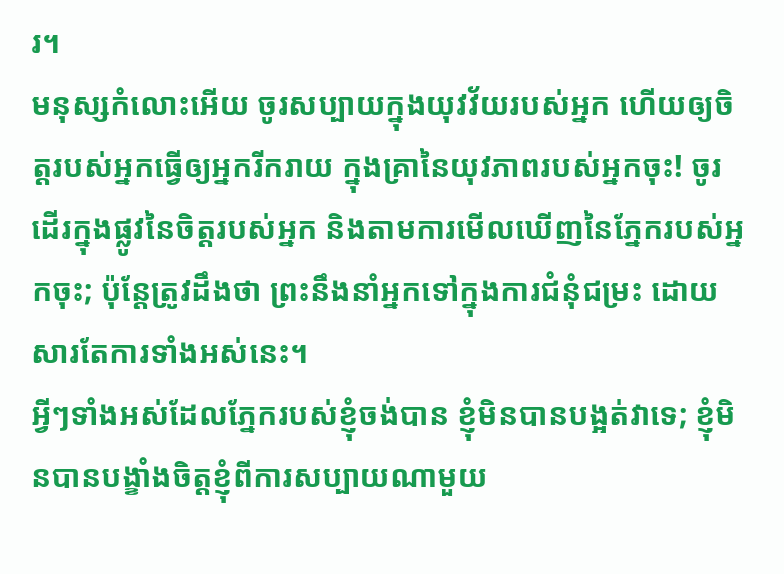រ។
មនុស្សកំលោះអើយ ចូរសប្បាយក្នុងយុវវ័យរបស់អ្នក ហើយឲ្យចិត្តរបស់អ្នកធ្វើឲ្យអ្នករីករាយ ក្នុងគ្រានៃយុវភាពរបស់អ្នកចុះ! ចូរដើរក្នុងផ្លូវនៃចិត្តរបស់អ្នក និងតាមការមើលឃើញនៃភ្នែករបស់អ្នកចុះ; ប៉ុន្តែត្រូវដឹងថា ព្រះនឹងនាំអ្នកទៅក្នុងការជំនុំជម្រះ ដោយសារតែការទាំងអស់នេះ។
អ្វីៗទាំងអស់ដែលភ្នែករបស់ខ្ញុំចង់បាន ខ្ញុំមិនបានបង្អត់វាទេ; ខ្ញុំមិនបានបង្ខាំងចិត្តខ្ញុំពីការសប្បាយណាមួយ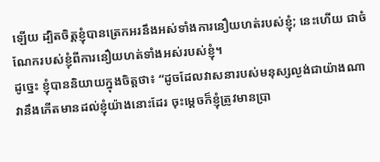ឡើយ ដ្បិតចិត្តខ្ញុំបានត្រេកអរនឹងអស់ទាំងការនឿយហត់របស់ខ្ញុំ; នេះហើយ ជាចំណែករបស់ខ្ញុំពីការនឿយហត់ទាំងអស់របស់ខ្ញុំ។
ដូច្នេះ ខ្ញុំបាននិយាយក្នុងចិត្តថា៖ “ដូចដែលវាសនារបស់មនុស្សល្ងង់ជាយ៉ាងណា វានឹងកើតមានដល់ខ្ញុំយ៉ាងនោះដែរ ចុះម្ដេចក៏ខ្ញុំត្រូវមានប្រា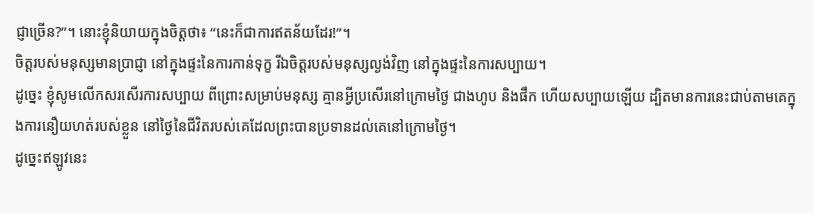ជ្ញាច្រើន?”។ នោះខ្ញុំនិយាយក្នុងចិត្តថា៖ “នេះក៏ជាការឥតន័យដែរ!”។
ចិត្តរបស់មនុស្សមានប្រាជ្ញា នៅក្នុងផ្ទះនៃការកាន់ទុក្ខ រីឯចិត្តរបស់មនុស្សល្ងង់វិញ នៅក្នុងផ្ទះនៃការសប្បាយ។
ដូច្នេះ ខ្ញុំសូមលើកសរសើរការសប្បាយ ពីព្រោះសម្រាប់មនុស្ស គ្មានអ្វីប្រសើរនៅក្រោមថ្ងៃ ជាងហូប និងផឹក ហើយសប្បាយឡើយ ដ្បិតមានការនេះជាប់តាមគេក្នុងការនឿយហត់របស់ខ្លួន នៅថ្ងៃនៃជីវិតរបស់គេដែលព្រះបានប្រទានដល់គេនៅក្រោមថ្ងៃ។
ដូច្នេះឥឡូវនេះ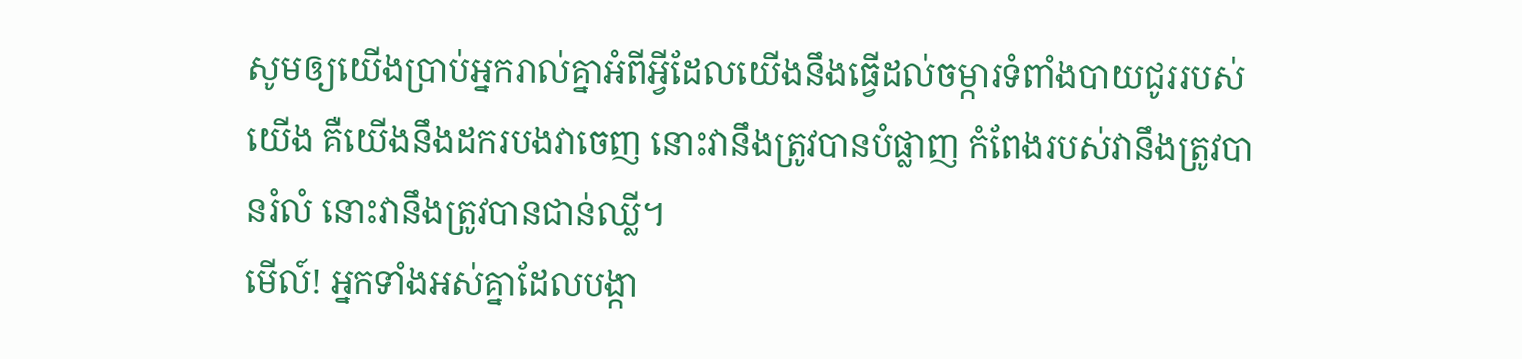សូមឲ្យយើងប្រាប់អ្នករាល់គ្នាអំពីអ្វីដែលយើងនឹងធ្វើដល់ចម្ការទំពាំងបាយជូររបស់យើង គឺយើងនឹងដករបងវាចេញ នោះវានឹងត្រូវបានបំផ្លាញ កំពែងរបស់វានឹងត្រូវបានរំលំ នោះវានឹងត្រូវបានជាន់ឈ្លី។
មើល៍! អ្នកទាំងអស់គ្នាដែលបង្កា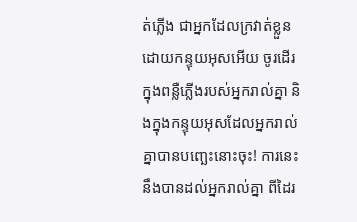ត់ភ្លើង ជាអ្នកដែលក្រវាត់ខ្លួនដោយកន្ទុយអុសអើយ ចូរដើរក្នុងពន្លឺភ្លើងរបស់អ្នករាល់គ្នា និងក្នុងកន្ទុយអុសដែលអ្នករាល់គ្នាបានបញ្ឆេះនោះចុះ! ការនេះនឹងបានដល់អ្នករាល់គ្នា ពីដៃរ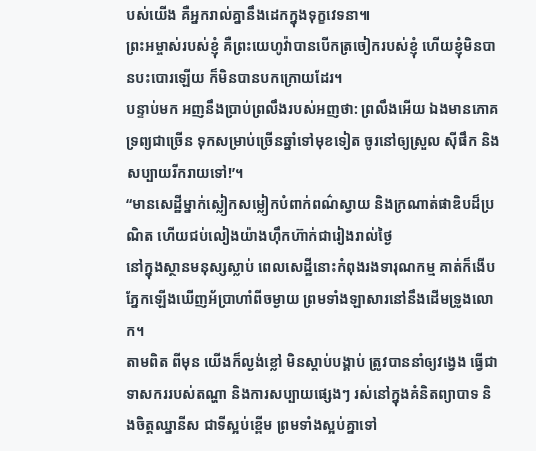បស់យើង គឺអ្នករាល់គ្នានឹងដេកក្នុងទុក្ខវេទនា៕
ព្រះអម្ចាស់របស់ខ្ញុំ គឺព្រះយេហូវ៉ាបានបើកត្រចៀករបស់ខ្ញុំ ហើយខ្ញុំមិនបានបះបោរឡើយ ក៏មិនបានបកក្រោយដែរ។
បន្ទាប់មក អញនឹងប្រាប់ព្រលឹងរបស់អញថា: ព្រលឹងអើយ ឯងមានភោគទ្រព្យជាច្រើន ទុកសម្រាប់ច្រើនឆ្នាំទៅមុខទៀត ចូរនៅឲ្យស្រួល ស៊ីផឹក និងសប្បាយរីករាយទៅ!’។
“មានសេដ្ឋីម្នាក់ស្លៀកសម្លៀកបំពាក់ពណ៌ស្វាយ និងក្រណាត់ផាឌិបដ៏ប្រណិត ហើយជប់លៀងយ៉ាងហ៊ឹកហ៊ាក់ជារៀងរាល់ថ្ងៃ
នៅក្នុងស្ថានមនុស្សស្លាប់ ពេលសេដ្ឋីនោះកំពុងរងទារុណកម្ម គាត់ក៏ងើបភ្នែកឡើងឃើញអ័ប្រាហាំពីចម្ងាយ ព្រមទាំងឡាសារនៅនឹងដើមទ្រូងលោក។
តាមពិត ពីមុន យើងក៏ល្ងង់ខ្លៅ មិនស្ដាប់បង្គាប់ ត្រូវបាននាំឲ្យវង្វេង ធ្វើជាទាសកររបស់តណ្ហា និងការសប្បាយផ្សេងៗ រស់នៅក្នុងគំនិតព្យាបាទ និងចិត្តឈ្នានីស ជាទីស្អប់ខ្ពើម ព្រមទាំងស្អប់គ្នាទៅ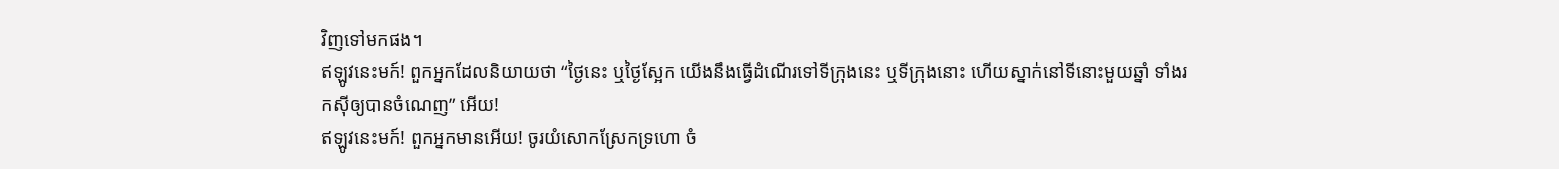វិញទៅមកផង។
ឥឡូវនេះមក៍! ពួកអ្នកដែលនិយាយថា “ថ្ងៃនេះ ឬថ្ងៃស្អែក យើងនឹងធ្វើដំណើរទៅទីក្រុងនេះ ឬទីក្រុងនោះ ហើយស្នាក់នៅទីនោះមួយឆ្នាំ ទាំងរកស៊ីឲ្យបានចំណេញ” អើយ!
ឥឡូវនេះមក៍! ពួកអ្នកមានអើយ! ចូរយំសោកស្រែកទ្រហោ ចំ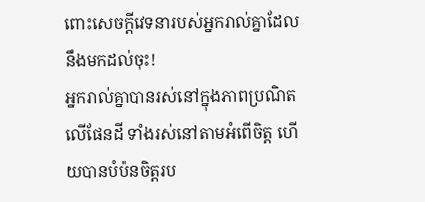ពោះសេចក្ដីវេទនារបស់អ្នករាល់គ្នាដែលនឹងមកដល់ចុះ!
អ្នករាល់គ្នាបានរស់នៅក្នុងភាពប្រណិតលើផែនដី ទាំងរស់នៅតាមអំពើចិត្ត ហើយបានបំប៉នចិត្តរប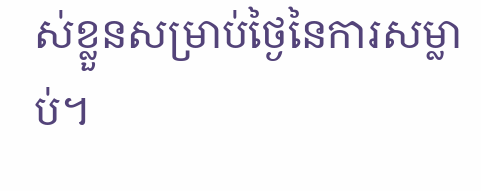ស់ខ្លួនសម្រាប់ថ្ងៃនៃការសម្លាប់។